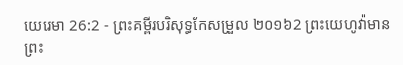យេរេមា 26:2 - ព្រះគម្ពីរបរិសុទ្ធកែសម្រួល ២០១៦2 ព្រះយេហូវ៉ាមានព្រះ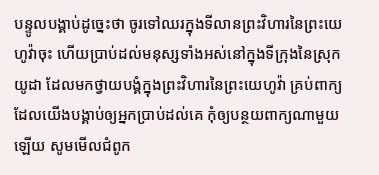បន្ទូលបង្គាប់ដូច្នេះថា ចូរទៅឈរក្នុងទីលានព្រះវិហារនៃព្រះយេហូវ៉ាចុះ ហើយប្រាប់ដល់មនុស្សទាំងអស់នៅក្នុងទីក្រុងនៃស្រុកយូដា ដែលមកថ្វាយបង្គំក្នុងព្រះវិហារនៃព្រះយេហូវ៉ា គ្រប់ពាក្យដែលយើងបង្គាប់ឲ្យអ្នកប្រាប់ដល់គេ កុំឲ្យបន្ថយពាក្យណាមួយឡើយ សូមមើលជំពូក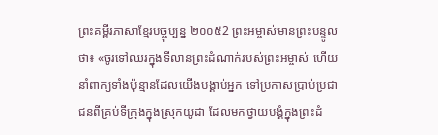ព្រះគម្ពីរភាសាខ្មែរបច្ចុប្បន្ន ២០០៥2 ព្រះអម្ចាស់មានព្រះបន្ទូលថា៖ «ចូរទៅឈរក្នុងទីលានព្រះដំណាក់របស់ព្រះអម្ចាស់ ហើយនាំពាក្យទាំងប៉ុន្មានដែលយើងបង្គាប់អ្នក ទៅប្រកាសប្រាប់ប្រជាជនពីគ្រប់ទីក្រុងក្នុងស្រុកយូដា ដែលមកថ្វាយបង្គំក្នុងព្រះដំ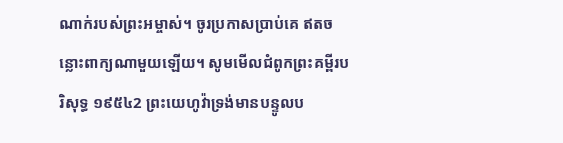ណាក់របស់ព្រះអម្ចាស់។ ចូរប្រកាសប្រាប់គេ ឥតចន្លោះពាក្យណាមួយឡើយ។ សូមមើលជំពូកព្រះគម្ពីរបរិសុទ្ធ ១៩៥៤2 ព្រះយេហូវ៉ាទ្រង់មានបន្ទូលប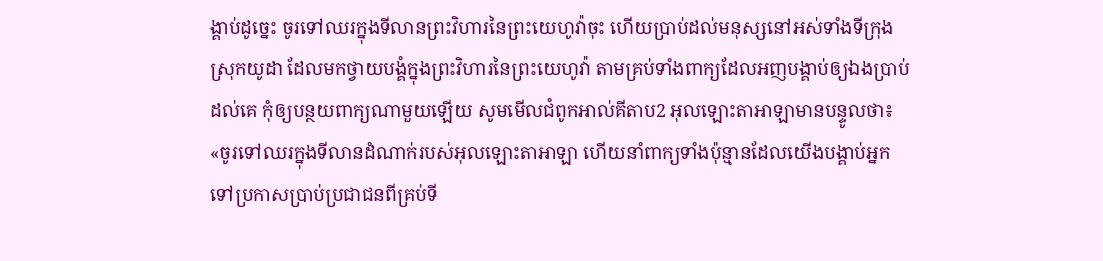ង្គាប់ដូច្នេះ ចូរទៅឈរក្នុងទីលានព្រះវិហារនៃព្រះយេហូវ៉ាចុះ ហើយប្រាប់ដល់មនុស្សនៅអស់ទាំងទីក្រុងស្រុកយូដា ដែលមកថ្វាយបង្គំក្នុងព្រះវិហារនៃព្រះយេហូវ៉ា តាមគ្រប់ទាំងពាក្យដែលអញបង្គាប់ឲ្យឯងប្រាប់ដល់គេ កុំឲ្យបន្ថយពាក្យណាមួយឡើយ សូមមើលជំពូកអាល់គីតាប2 អុលឡោះតាអាឡាមានបន្ទូលថា៖ «ចូរទៅឈរក្នុងទីលានដំណាក់របស់អុលឡោះតាអាឡា ហើយនាំពាក្យទាំងប៉ុន្មានដែលយើងបង្គាប់អ្នក ទៅប្រកាសប្រាប់ប្រជាជនពីគ្រប់ទី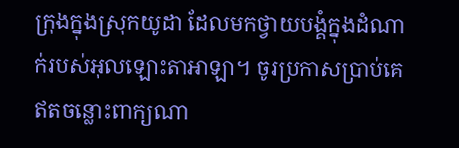ក្រុងក្នុងស្រុកយូដា ដែលមកថ្វាយបង្គំក្នុងដំណាក់របស់អុលឡោះតាអាឡា។ ចូរប្រកាសប្រាប់គេ ឥតចន្លោះពាក្យណា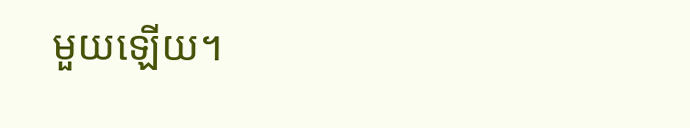មួយឡើយ។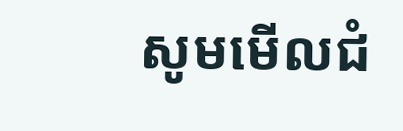សូមមើលជំ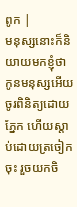ពូក |
មនុស្សនោះក៏និយាយមកខ្ញុំថា កូនមនុស្សអើយ ចូរពិនិត្យដោយភ្នែក ហើយស្តាប់ដោយត្រចៀកចុះ រួចយកចិ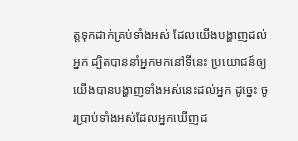ត្តទុកដាក់គ្រប់ទាំងអស់ ដែលយើងបង្ហាញដល់អ្នក ដ្បិតបាននាំអ្នកមកនៅទីនេះ ប្រយោជន៍ឲ្យយើងបានបង្ហាញទាំងអស់នេះដល់អ្នក ដូច្នេះ ចូរប្រាប់ទាំងអស់ដែលអ្នកឃើញដ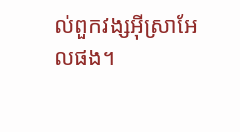ល់ពួកវង្សអ៊ីស្រាអែលផង។